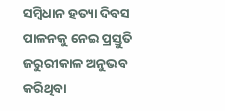ସମ୍ବିଧାନ ହତ୍ୟା ଦିବସ ପାଳନକୁ ନେଇ ପ୍ରସ୍ତୁତି
ଜରୁରୀକାଳ ଅନୁଭବ କରିଥିବା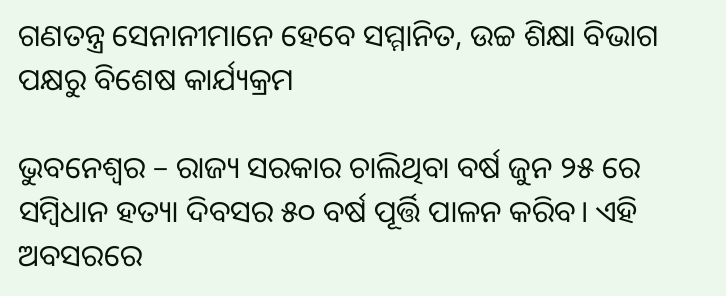ଗଣତନ୍ତ୍ର ସେନାନୀମାନେ ହେବେ ସମ୍ମାନିତ, ଉଚ୍ଚ ଶିକ୍ଷା ବିଭାଗ ପକ୍ଷରୁ ବିଶେଷ କାର୍ଯ୍ୟକ୍ରମ

ଭୁବନେଶ୍ୱର – ରାଜ୍ୟ ସରକାର ଚାଲିଥିବା ବର୍ଷ ଜୁନ ୨୫ ରେ ସମ୍ବିଧାନ ହତ୍ୟା ଦିବସର ୫୦ ବର୍ଷ ପୂର୍ତ୍ତି ପାଳନ କରିବ। ଏହି ଅବସରରେ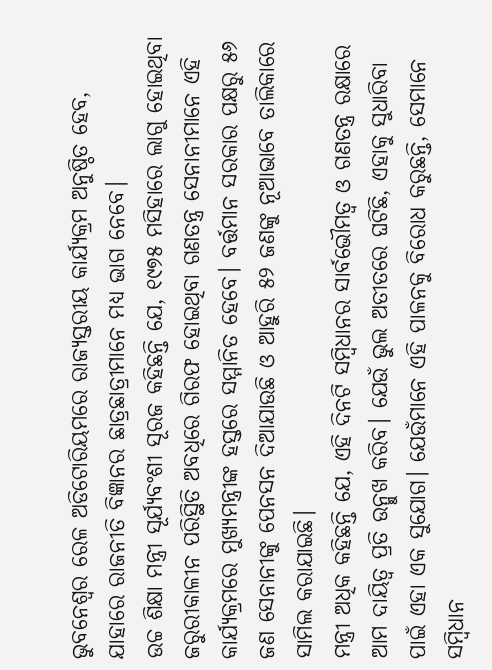ଭୁବନେଶ୍ୱର ରେଳ ଅଡିଟୋରିୟମରେ ରାଜ୍ୟସ୍ତରୀୟ କାର୍ଯ୍ୟକ୍ରମ ଅନୁଷ୍ଠିତ ହେବ, ଯାହାରେ ରାଜନୀତି ବିଜ୍ଞାନର ଛାତ୍ରଛାତ୍ରୀମାନେ ମଧ୍ୟ ଭାଗ ନେବେ।
ଉଚ୍ଚ ଶିକ୍ଷା ମନ୍ତ୍ରୀ ସୂର୍ଯ୍ୟବଂଶୀ ସୂରଜ କହିଛନ୍ତି ଯେ, ୧୯୭୫ ମସିହାରେ ଲାଗୁ ହୋଇଥିବା ଜରୁରୀକାଳୀନ ପରିସ୍ଥିତି ଅବଧିରେ ଗିରଫ ହୋଇଥିବା ଗଣତନ୍ତ୍ର ସେନାନୀମାନେ ଏହି କାର୍ଯ୍ୟକ୍ରମରେ ମୁଖ୍ୟମନ୍ତ୍ରୀଙ୍କ ହସ୍ତରେ ସମ୍ମାନିତ ହେବେ। ବର୍ତ୍ତମାନ ସରକାର ପକ୍ଷରୁ ୫୬ ଜଣ ସେନାନୀଙ୍କୁ ପେନସନ ଦିଆଯାଉଛି ଓ ଆହୁରି ୫୨ ଜଣଙ୍କୁ ନୂଆଭାବେ ତାଲିକାରେ ସାମିଲ କରାଯାଇଛି।
ମନ୍ତ୍ରୀ ଅଧିକ କହିଛନ୍ତି ଯେ, ଏହି ଦିନଟି ସମ୍ବିଧାନର ସାର୍ବଭୌମତ୍ୱ ଓ ଗଣତନ୍ତ୍ର ରକ୍ଷାରେ ଆମ ଦାୟିତ୍ୱ ପ୍ରତି ଉନ୍ମୁଖ କରିବ। ଯେଉଁ ଭୁଲ ଅତୀତରେ ଘଟିଛି, ଏହାକୁ ସୁଧାରିବା ପାଇଁ ଏହା ଏକ ସୁଯୋଗ। ଯେଉଁମାନେ ଏହି ପାଳନକୁ ବିରୋଧ କରୁଛନ୍ତି, ସେମାନେ ସମ୍ବିଧାନ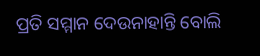ପ୍ରତି ସମ୍ମାନ ଦେଉନାହାନ୍ତି ବୋଲି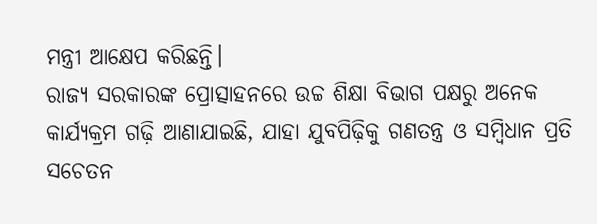ମନ୍ତ୍ରୀ ଆକ୍ଷେପ କରିଛନ୍ତି।
ରାଜ୍ୟ ସରକାରଙ୍କ ପ୍ରୋତ୍ସାହନରେ ଉଚ୍ଚ ଶିକ୍ଷା ବିଭାଗ ପକ୍ଷରୁ ଅନେକ କାର୍ଯ୍ୟକ୍ରମ ଗଢ଼ି ଆଣାଯାଇଛି, ଯାହା ଯୁବପିଢ଼ିକୁ ଗଣତନ୍ତ୍ର ଓ ସମ୍ବିଧାନ ପ୍ରତି ସଚେତନ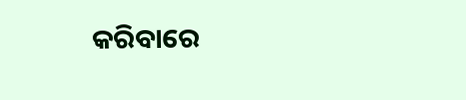କରିବାରେ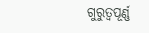ଗୁରୁତ୍ୱପୂର୍ଣ୍ଣ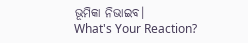ଭୂମିକା ନିଭାଇବ।
What's Your Reaction?